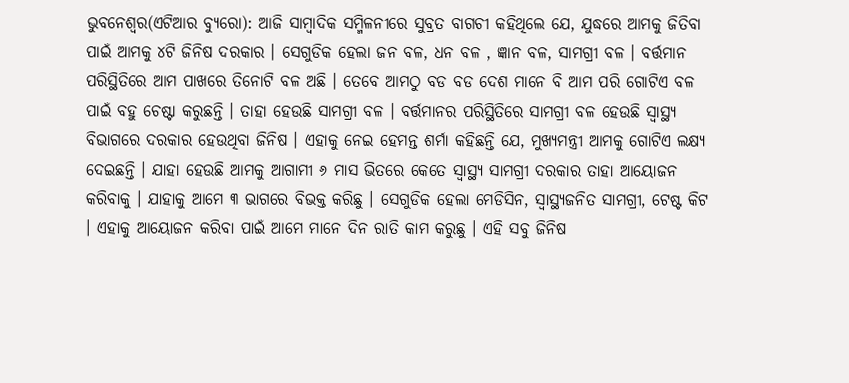ଭୁବନେଶ୍ୱର(ଏଟିଆର ବ୍ୟୁରୋ): ଆଜି ସାମ୍ବାଦିକ ସମ୍ମିଳନୀରେ ସୁବ୍ରତ ବାଗଚୀ କହିଥିଲେ ଯେ, ଯୁଦ୍ଧରେ ଆମକୁ ଜିତିବା ପାଇଁ ଆମକୁ ୪ଟି ଜିନିଷ ଦରକାର । ସେଗୁଡିକ ହେଲା ଜନ ବଳ, ଧନ ବଳ , ଜ୍ଞାନ ବଳ, ସାମଗ୍ରୀ ବଳ । ବର୍ତ୍ତମାନ ପରିସ୍ଥିତିରେ ଆମ ପାଖରେ ତିନୋଟି ବଳ ଅଛି । ତେବେ ଆମଠୁ ବଡ ବଡ ଦେଶ ମାନେ ବି ଆମ ପରି ଗୋଟିଏ ବଳ ପାଇଁ ବହୁ ଚେଷ୍ଟା କରୁଛନ୍ତି । ତାହା ହେଉଛି ସାମଗ୍ରୀ ବଳ । ବର୍ତ୍ତମାନର ପରିସ୍ଥିତିରେ ସାମଗ୍ରୀ ବଳ ହେଉଛି ସ୍ୱାସ୍ଥ୍ୟ ବିଭାଗରେ ଦରକାର ହେଉଥିବା ଜିନିଷ । ଏହାକୁ ନେଇ ହେମନ୍ତ ଶର୍ମା କହିଛନ୍ତି ଯେ, ମୁଖ୍ୟମନ୍ତ୍ରୀ ଆମକୁ ଗୋଟିଏ ଲକ୍ଷ୍ୟ ଦେଇଛନ୍ତି । ଯାହା ହେଉଛି ଆମକୁ ଆଗାମୀ ୬ ମାସ ଭିତରେ କେତେ ସ୍ୱାସ୍ଥ୍ୟ ସାମଗ୍ରୀ ଦରକାର ତାହା ଆୟୋଜନ କରିବାକୁ । ଯାହାକୁ ଆମେ ୩ ଭାଗରେ ବିଭକ୍ତ କରିଛୁ । ସେଗୁଡିକ ହେଲା ମେଡିସିନ, ସ୍ୱାସ୍ଥ୍ୟଜନିତ ସାମଗ୍ରୀ, ଟେଷ୍ଟ କିଟ । ଏହାକୁ ଆୟୋଜନ କରିବା ପାଇଁ ଆମେ ମାନେ ଦିନ ରାତି କାମ କରୁଛୁ । ଏହି ସବୁ ଜିନିଷ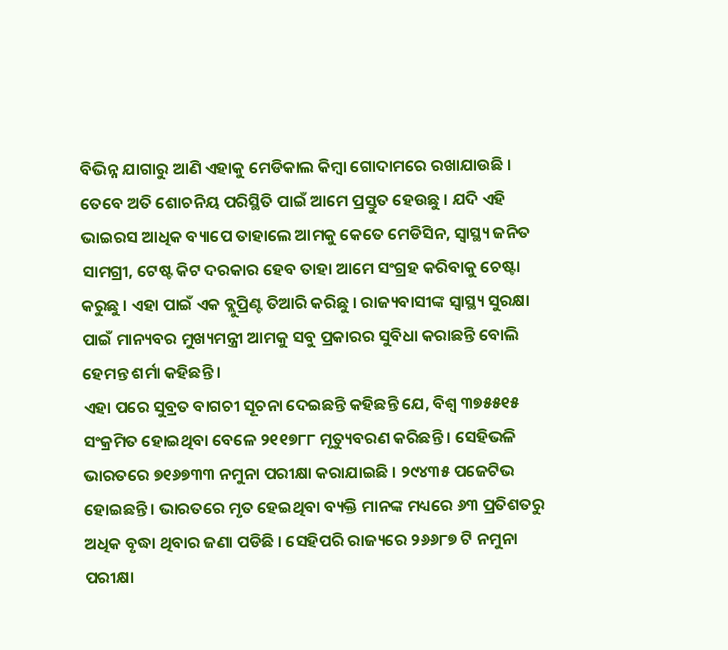ବିଭିନ୍ନ ଯାଗାରୁ ଆଣି ଏହାକୁ ମେଡିକାଲ କିମ୍ବା ଗୋଦାମରେ ରଖାଯାଉଛି । ତେବେ ଅତି ଶୋଚନିୟ ପରିସ୍ଥିତି ପାଇଁ ଆମେ ପ୍ରସ୍ତୁତ ହେଉଛୁ । ଯଦି ଏହି ଭାଇରସ ଆଧିକ ବ୍ୟାପେ ତାହାଲେ ଆମକୁ କେତେ ମେଡିସିନ, ସ୍ୱାସ୍ଥ୍ୟ ଜନିତ ସାମଗ୍ରୀ, ଟେଷ୍ଟ କିଟ ଦରକାର ହେବ ତାହା ଆମେ ସଂଗ୍ରହ କରିବାକୁ ଚେଷ୍ଟା କରୁଛୁ । ଏହା ପାଇଁ ଏକ ବ୍ଲୁପ୍ରିଣ୍ଟ ତିଆରି କରିଛୁ । ରାଜ୍ୟବାସୀଙ୍କ ସ୍ୱାସ୍ଥ୍ୟ ସୁରକ୍ଷା ପାଇଁ ମାନ୍ୟବର ମୁଖ୍ୟମନ୍ତ୍ରୀ ଆମକୁ ସବୁ ପ୍ରକାରର ସୁବିଧା କରାଛନ୍ତି ବୋଲି ହେମନ୍ତ ଶର୍ମା କହିଛନ୍ତି ।
ଏହା ପରେ ସୁବ୍ରତ ବାଗଚୀ ସୂଚନା ଦେଇଛନ୍ତି କହିଛନ୍ତି ଯେ, ବିଶ୍ୱ ୩୭୫୫୧୫ ସଂକ୍ରମିତ ହୋଇଥିବା ବେଳେ ୨୧୧୭୮୮ ମୃତ୍ୟୁବରଣ କରିଛନ୍ତି । ସେହିଭଳି ଭାରତରେ ୭୧୬୭୩୩ ନମୁନା ପରୀକ୍ଷା କରାଯାଇଛି । ୨୯୪୩୫ ପଜେଟିଭ ହୋଇଛନ୍ତି । ଭାରତରେ ମୃତ ହେଇଥିବା ବ୍ୟକ୍ତି ମାନଙ୍କ ମଧ୍ୟରେ ୬୩ ପ୍ରତିଶତରୁ ଅଧିକ ବୃଦ୍ଧା ଥିବାର ଜଣା ପଡିଛି । ସେହିପରି ରାଜ୍ୟରେ ୨୬୬୮୭ ଟି ନମୁନା ପରୀକ୍ଷା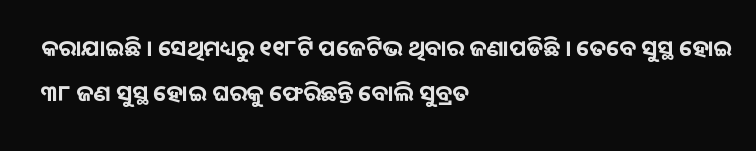କରାଯାଇଛି । ସେଥିମଧ୍ୟରୁ ୧୧୮ଟି ପଜେଟିଭ ଥିବାର ଜଣାପଡିଛି । ତେବେ ସୁସ୍ଥ ହୋଇ ୩୮ ଜଣ ସୁସ୍ଥ ହୋଇ ଘରକୁ ଫେରିଛନ୍ତି ବୋଲି ସୁବ୍ରତ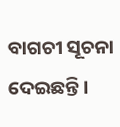ବାଗଚୀ ସୂଚନା ଦେଇଛନ୍ତି ।